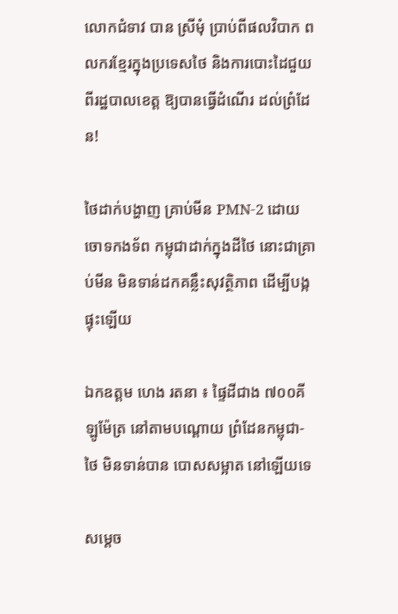លោកជំទាវ បាន ស្រីមុំ ប្រាប់ពីផលវិបាក ពលករខ្មែរក្នុងប្រទេសថៃ និងការបោះដៃជួយ ពីរដ្ឋបាលខេត្ត ឱ្យបានធ្វើដំណើរ ដល់ព្រំដែន!

ថៃដាក់បង្ហាញ គ្រាប់មីន PMN-2 ដោយចោទកងទ័ព កម្ពុជាដាក់ក្នុងដីថៃ នោះជាគ្រាប់មីន មិនទាន់ដកគន្លឹះសុវត្ថិភាព ដើម្បីបង្កផ្ទុះឡើយ

ឯកឧត្ដម ហេង រតនា ៖ ផ្ទៃដីជាង ៧០០គីឡូម៉ែត្រ នៅតាមបណ្ដោយ ព្រំដែនកម្ពុជា-ថៃ មិនទាន់បាន បោសសម្អាត នៅឡើយទេ

សម្តេច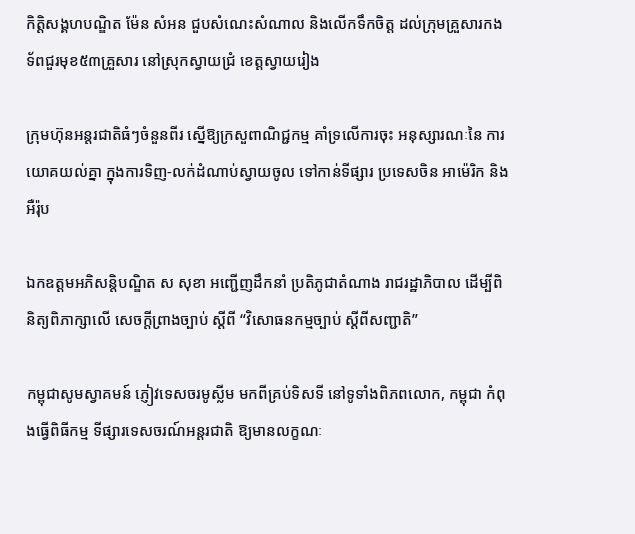កិត្ដិសង្គហបណ្ឌិត ម៉ែន សំអន ជួបសំណេះសំណាល និងលើកទឹកចិត្ត ដល់ក្រុមគ្រួសារកង ទ័ពជួរមុខ៥៣គ្រួសារ នៅស្រុកស្វាយជ្រំ ខេត្តស្វាយរៀង

ក្រុមហ៊ុនអន្តរជាតិធំៗចំនួនពីរ ស្នើឱ្យក្រសួពាណិជ្ជកម្ម គាំទ្រលើការចុះ អនុស្សារណៈនៃ ការយោគយល់គ្នា ក្នុងការទិញ-លក់ដំណាប់ស្វាយចូល ទៅកាន់ទីផ្សារ ប្រទេសចិន អាម៉េរិក និងអឺរ៉ុប

ឯកឧត្តមអភិសន្តិបណ្ឌិត ស សុខា អញ្ជើញដឹកនាំ ប្រតិភូជាតំណាង រាជរដ្ឋាភិបាល ដើម្បីពិនិត្យពិភាក្សាលើ សេចក្តីព្រាងច្បាប់ ស្តីពី “វិសោធនកម្មច្បាប់ ស្តីពីសញ្ជាតិ”

កម្ពុជាសូមស្វាគមន៍ ភ្ញៀវទេសចរមូស្លីម មកពីគ្រប់ទិសទី នៅទូទាំងពិភពលោក, កម្ពុជា កំពុងធ្វើពិធីកម្ម ទីផ្សារទេសចរណ៍អន្តរជាតិ ឱ្យមានលក្ខណៈ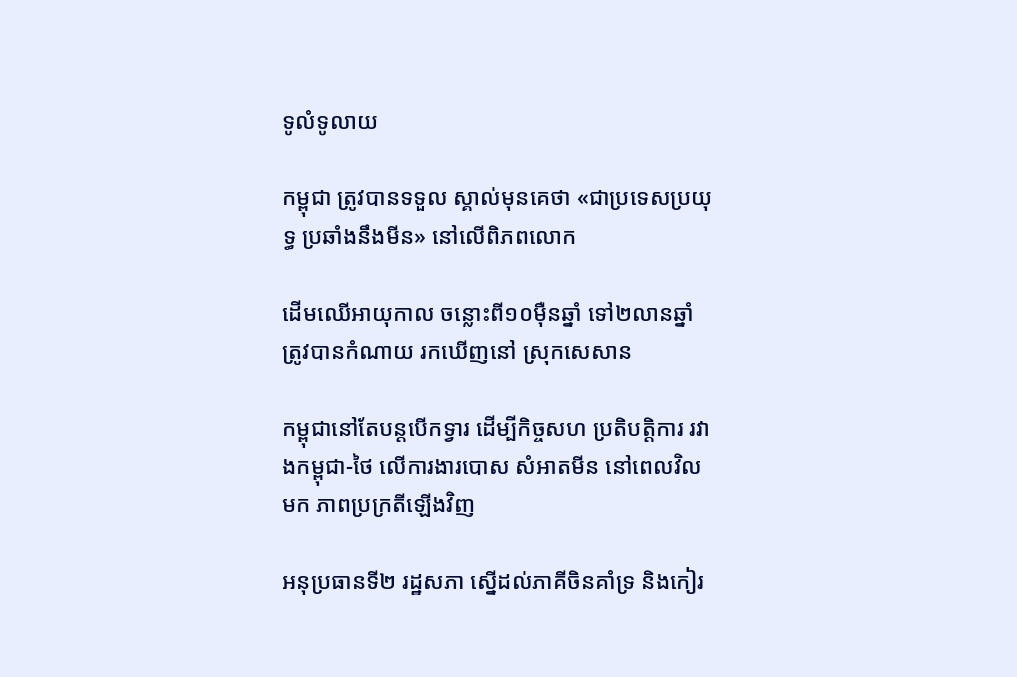ទូលំទូលាយ

កម្ពុជា ត្រូវបានទទួល ស្គាល់មុនគេថា «ជាប្រទេសប្រយុទ្ធ ប្រឆាំងនឹងមីន» នៅលើពិភពលោក

ដើមឈើអាយុកាល ចន្លោះពី១០ម៉ឺនឆ្នាំ ទៅ២លានឆ្នាំ ត្រូវបានកំណាយ រកឃើញនៅ ស្រុកសេសាន

កម្ពុជានៅតែបន្ដបើកទ្វារ ដើម្បីកិច្ចសហ ប្រតិបត្ដិការ រវាងកម្ពុជា-ថៃ លើការងារបោស សំអាតមីន នៅពេលវិលមក ភាពប្រក្រតីឡើងវិញ

អនុប្រធានទី២ រដ្ឋសភា ស្នើដល់ភាគីចិនគាំទ្រ និងកៀរ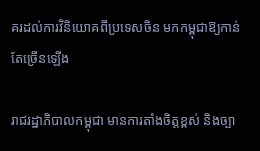គរដល់ការវិនិយោគពីប្រទេសចិន មកកម្ពុជាឱ្យកាន់តែច្រើនឡើង

រាជរដ្ឋាភិបាលកម្ពុជា មានការតាំងចិត្តខ្ពស់ និងច្បា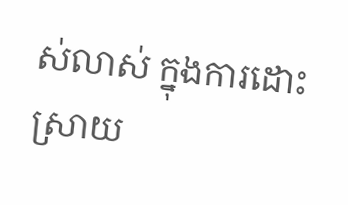ស់លាស់ ក្នុងការដោះស្រាយ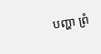បញ្ហា ព្រំ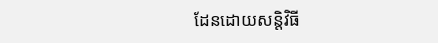ដែនដោយសន្តិវិធី